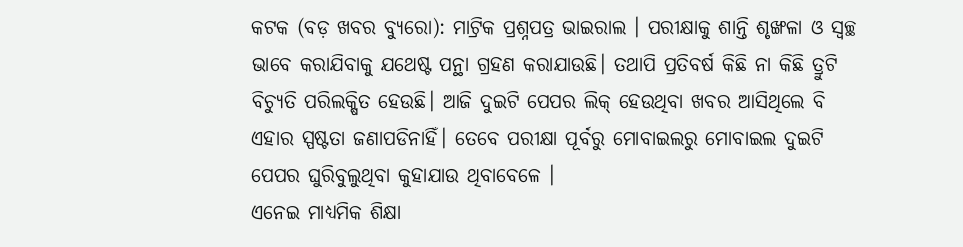କଟକ (ବଡ଼ ଖବର ବ୍ୟୁରୋ): ମାଟ୍ରିକ ପ୍ରଶ୍ନପତ୍ର ଭାଇରାଲ । ପରୀକ୍ଷାକୁ ଶାନ୍ତି ଶୃଙ୍ଖଳା ଓ ସ୍ୱଚ୍ଛ ଭାବେ କରାଯିବାକୁ ଯଥେଷ୍ଟ ପନ୍ଥା ଗ୍ରହଣ କରାଯାଉଛି। ତଥାପି ପ୍ରତିବର୍ଷ କିଛି ନା କିଛି ତ୍ରୁଟି ବିଚ୍ୟୁତି ପରିଲକ୍ଷିତ ହେଉଛି। ଆଜି ଦୁଇଟି ପେପର ଲିକ୍ ହେଉଥିବା ଖବର ଆସିଥିଲେ ବି ଏହାର ସ୍ପଷ୍ଟତା ଜଣାପଡିନାହିଁ। ତେବେ ପରୀକ୍ଷା ପୂର୍ବରୁ ମୋବାଇଲରୁ ମୋବାଇଲ ଦୁଇଟି ପେପର ଘୁରିବୁଲୁଥିବା କୁହାଯାଉ ଥିବାବେଳେ ।
ଏନେଇ ମାଧ୍ୟମିକ ଶିକ୍ଷା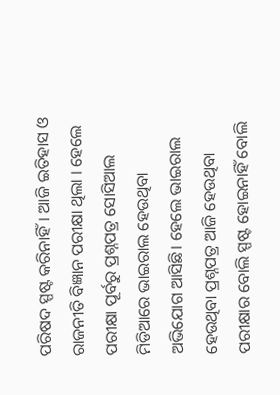ପରିଷଦ ସ୍ପଷ୍ଟ କରିନାହିଁ। ଆଜି ଇତିହାସ ଓ ରାଜନୀତି ବିଜ୍ଞାନ ପରୀକ୍ଷା ଥିଲା । ହେଲେ ପରୀକ୍ଷା ପୂର୍ବରୁ ପ୍ରଶ୍ନପତ୍ର ସୋସିଆଲ ମିଡିଆରେ ଭାଇରାଲ ହେଉଥିବା ଅଭିଯୋଗ ଆସିଛି। ହେଲେ ଭାଇରାଲ ହେଉଥିବା ପ୍ରଶ୍ନପତ୍ର ଆଜି ହେଉଥିବା ପରୀକ୍ଷାର ବୋଲି ସ୍ପଷ୍ଟ ହୋଇନାହିଁ ବୋଲି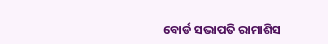ବୋର୍ଡ ସଭାପତି ରାମାଶିସ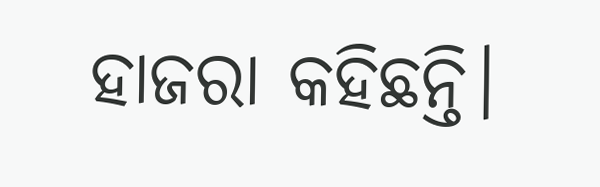ହାଜରା କହିଛନ୍ତି।